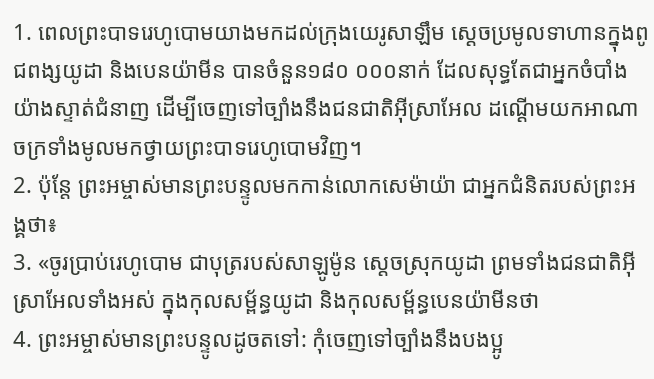1. ពេលព្រះបាទរេហូបោមយាងមកដល់ក្រុងយេរូសាឡឹម ស្ដេចប្រមូលទាហានក្នុងពូជពង្សយូដា និងបេនយ៉ាមីន បានចំនួន១៨០ ០០០នាក់ ដែលសុទ្ធតែជាអ្នកចំបាំងយ៉ាងស្ទាត់ជំនាញ ដើម្បីចេញទៅច្បាំងនឹងជនជាតិអ៊ីស្រាអែល ដណ្ដើមយកអាណាចក្រទាំងមូលមកថ្វាយព្រះបាទរេហូបោមវិញ។
2. ប៉ុន្តែ ព្រះអម្ចាស់មានព្រះបន្ទូលមកកាន់លោកសេម៉ាយ៉ា ជាអ្នកជំនិតរបស់ព្រះអង្គថា៖
3. «ចូរប្រាប់រេហូបោម ជាបុត្ររបស់សាឡូម៉ូន ស្ដេចស្រុកយូដា ព្រមទាំងជនជាតិអ៊ីស្រាអែលទាំងអស់ ក្នុងកុលសម្ព័ន្ធយូដា និងកុលសម្ព័ន្ធបេនយ៉ាមីនថា
4. ព្រះអម្ចាស់មានព្រះបន្ទូលដូចតទៅ: កុំចេញទៅច្បាំងនឹងបងប្អូ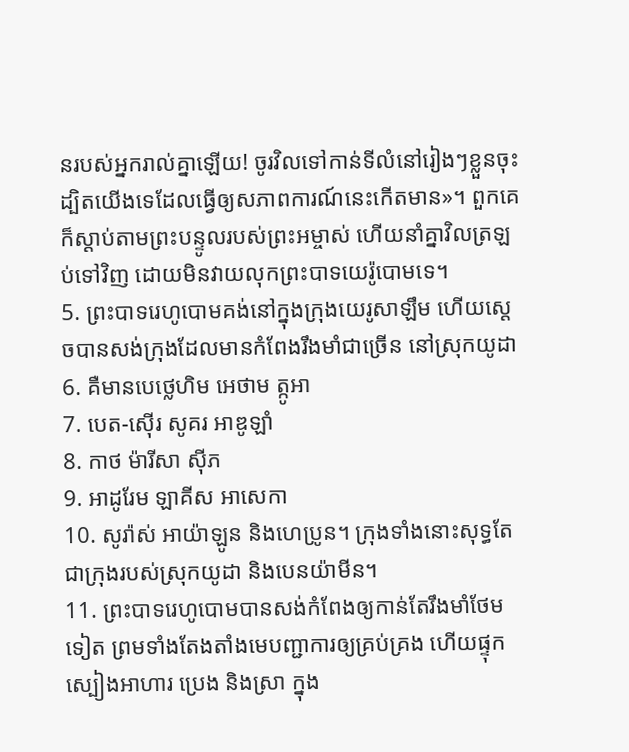នរបស់អ្នករាល់គ្នាឡើយ! ចូរវិលទៅកាន់ទីលំនៅរៀងៗខ្លួនចុះ ដ្បិតយើងទេដែលធ្វើឲ្យសភាពការណ៍នេះកើតមាន»។ ពួកគេក៏ស្ដាប់តាមព្រះបន្ទូលរបស់ព្រះអម្ចាស់ ហើយនាំគ្នាវិលត្រឡប់ទៅវិញ ដោយមិនវាយលុកព្រះបាទយេរ៉ូបោមទេ។
5. ព្រះបាទរេហូបោមគង់នៅក្នុងក្រុងយេរូសាឡឹម ហើយស្ដេចបានសង់ក្រុងដែលមានកំពែងរឹងមាំជាច្រើន នៅស្រុកយូដា
6. គឺមានបេថ្លេហិម អេថាម ត្កូអា
7. បេត-ស៊ើរ សូគរ អាឌូឡាំ
8. កាថ ម៉ារីសា ស៊ីភ
9. អាដូរែម ឡាគីស អាសេកា
10. សូរ៉ាស់ អាយ៉ាឡូន និងហេប្រូន។ ក្រុងទាំងនោះសុទ្ធតែជាក្រុងរបស់ស្រុកយូដា និងបេនយ៉ាមីន។
11. ព្រះបាទរេហូបោមបានសង់កំពែងឲ្យកាន់តែរឹងមាំថែមទៀត ព្រមទាំងតែងតាំងមេបញ្ជាការឲ្យគ្រប់គ្រង ហើយផ្ទុកស្បៀងអាហារ ប្រេង និងស្រា ក្នុង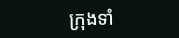ក្រុងទាំ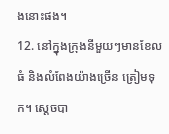ងនោះផង។
12. នៅក្នុងក្រុងនីមួយៗមានខែលធំ និងលំពែងយ៉ាងច្រើន ត្រៀមទុក។ ស្ដេចបា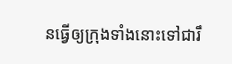នធ្វើឲ្យក្រុងទាំងនោះទៅជារឹ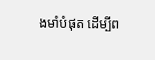ងមាំបំផុត ដើម្បីព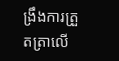ង្រឹងការត្រួតត្រាលើ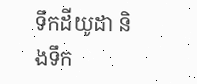ទឹកដីយូដា និងទឹក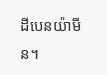ដីបេនយ៉ាមីន។